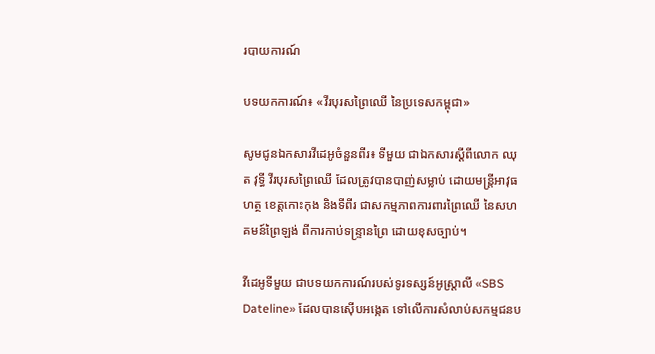របាយការណ៍

បទយកការណ៍៖ «វីរបុរសព្រៃឈើ នៃប្រទេសកម្ពុជា»

សូមជូនឯកសារវីដេអូចំនួនពីរ៖ ទីមួយ ជាឯកសារស្ដីពីលោក ឈុត វុទ្ធី វីរបុរសព្រៃឈើ ដែលត្រូវបានបាញ់សម្លាប់ ដោយមន្ត្រីអាវុធហត្ថ ខេត្តកោះកុង និងទីពីរ ជាសកម្មភាពការពារព្រៃឈើ នៃសហគមន៍ព្រៃឡង់ ពីការកាប់ទន្ទ្រានព្រៃ ដោយខុសច្បាប់។

វីដេអូទីមួយ ជាបទយកការណ៍របស់ទូរទស្សន៍អូស្ត្រាលី «SBS Dateline» ដែលបានស៊ើបអង្កេត ទៅលើការសំលាប់សកម្មជនប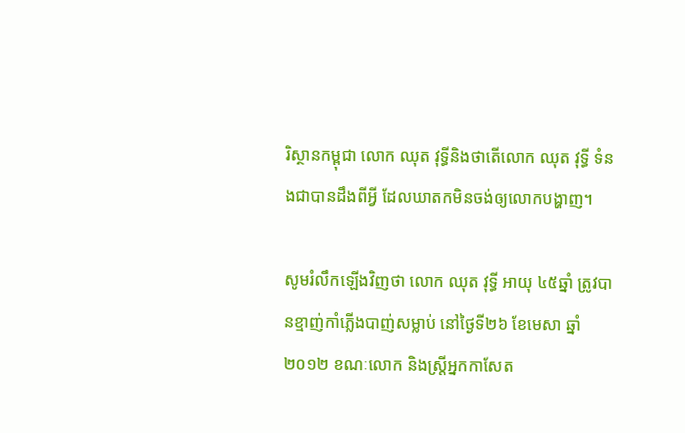រិស្ថានកម្ពុជា លោក ឈុត វុទ្ធីនិងថាតើលោក ឈុត វុទ្ធី ទំនងជាបានដឹងពីអ្វី ដែលឃាតកមិនចង់ឲ្យលោកបង្ហាញ។

សូមរំលឹកឡើងវិញថា លោក ឈុត វុទ្ធី អាយុ ៤៥ឆ្នាំ ត្រូវបានខ្មាញ់កាំភ្លើងបាញ់សម្លាប់ នៅថ្ងៃទី២៦ ខែមេសា ឆ្នាំ២០១២ ខណៈលោក និងស្រ្តីអ្នកកាសែត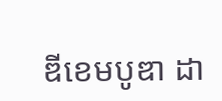ឌីខេមបូឌា ដា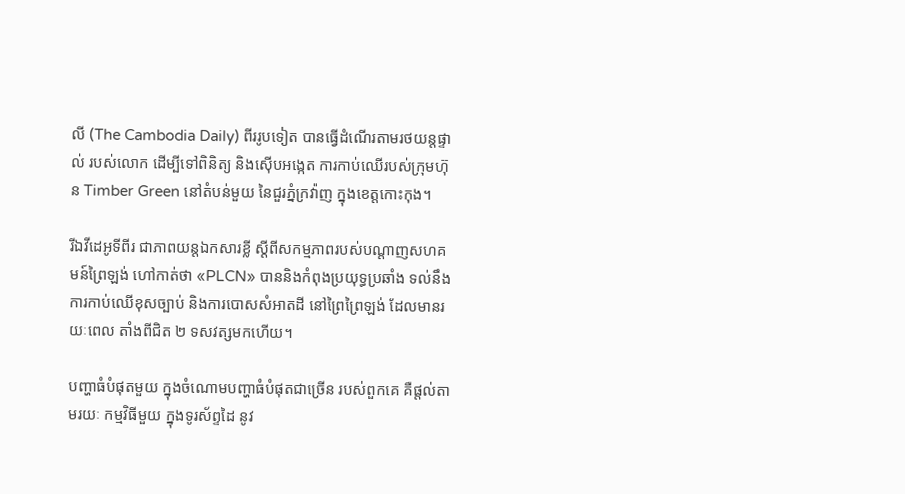លី (The Cambodia Daily) ពីររូបទៀត បានធ្វើដំណើរតាមរថយន្តផ្ទាល់ របស់លោក ដើម្បីទៅពិនិត្យ និងស៊ើបអង្កេត ការកាប់ឈើរបស់ក្រុមហ៊ុន Timber Green នៅតំបន់មួយ នៃជួរភ្នំក្រវ៉ាញ ក្នុងខេត្តកោះកុង។

រីឯវីដេអូទីពីរ ជាភាពយន្ដឯកសារខ្លី ស្ដីពីសកម្មភាពរបស់បណ្តាញសហគមន៍ព្រៃឡង់ ហៅកាត់ថា «PLCN» បាននិងកំពុងប្រយុទ្ធប្រឆាំង ទល់នឹងការកាប់ឈើខុសច្បាប់ និងការបោសសំអាតដី នៅព្រៃព្រៃឡង់ ដែលមានរយៈពេល តាំងពីជិត ២ ទសវត្សមកហើយ។

បញ្ហាធំបំផុតមួយ ក្នុងចំណោមបញ្ហាធំបំផុតជាច្រើន របស់ពួកគេ គឺផ្តល់តាមរយៈ កម្មវិធីមួយ ក្នុងទូរស័ព្ទដៃ នូវ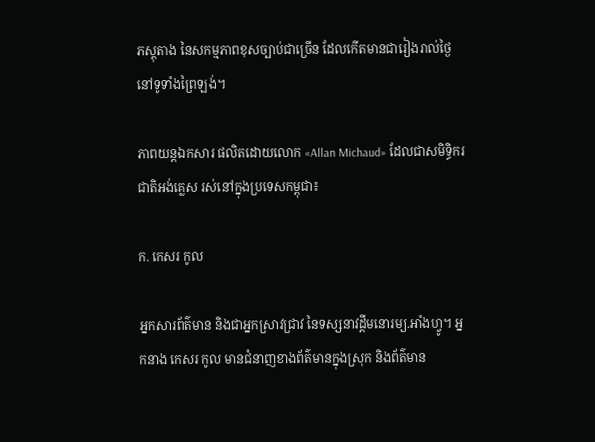ភស្តុតាង នៃសកម្មភាពខុសច្បាប់ជាច្រើន ដែលកើតមានជារៀងរាល់ថ្ងៃ នៅទូទាំងព្រៃឡង់។

ភាពយន្ដឯកសារ ផលិតដោយលោក «Allan Michaud» ដែលជាសមិទ្ធិករជាតិអង់គ្លេស រស់នៅក្នុងប្រទេសកម្ពុជា៖

ក. កេសរ កូល

អ្នកសារព័ត៌មាន និងជាអ្នកស្រាវជ្រាវ នៃទស្សនាវដ្ដីមនោរម្យ.អាំងហ្វូ។ អ្នកនាង កេសរ កូល មានជំនាញខាងព័ត៌មានក្នុងស្រុក និងព័ត៌មាន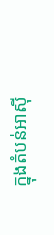ក្នុងតំបន់អាស៊ី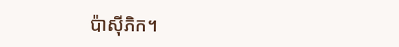ប៉ាស៊ីភិក។